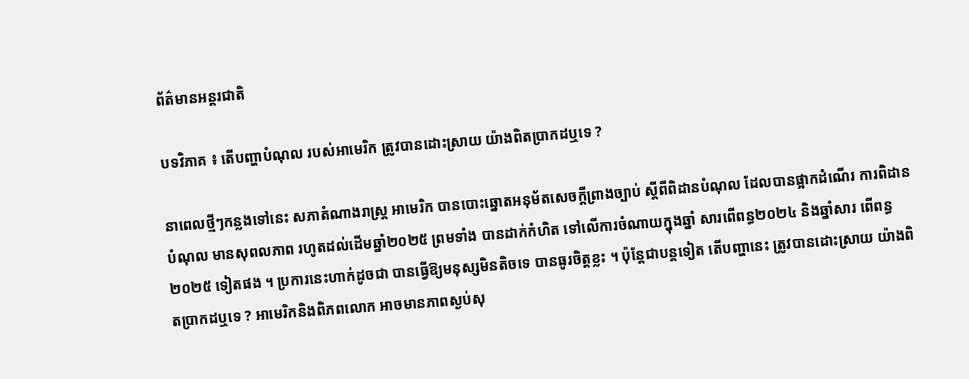ព័ត៌មានអន្តរជាតិ

បទវិភាគ ៖ តើបញ្ហាបំណុល របស់អាមេរិក ត្រូវបានដោះស្រាយ យ៉ាងពិតប្រាកដឬទេ ?

នាពេលថ្មីៗកន្លងទៅនេះ សភាតំណាងរាស្រ្ត អាមេរិក បានបោះឆ្នោតអនុម័តសេចក្តីព្រាងច្បាប់ ស្តីពីពិដានបំណុល ដែលបានផ្អាកដំណើរ ការពិដានបំណុល មានសុពលភាព រហូតដល់ដើមឆ្នាំ២០២៥ ព្រមទាំង បានដាក់កំហិត ទៅលើការចំណាយក្នុងឆ្នាំ សារពើពន្ធ២០២៤ និងឆ្នាំសារ ពើពន្ធ២០២៥ ទៀតផង ។ ប្រការនេះហាក់ដូចជា បានធ្វើឱ្យមនុស្សមិនតិចទេ បានធូរចិត្តខ្លះ ។ ប៉ុន្តែជាបន្តទៀត តើបញ្ហានេះ ត្រូវបានដោះស្រាយ យ៉ាងពិតប្រាកដឬទេ ? អាមេរិកនិងពិភពលោក អាចមានភាពស្ងប់សុ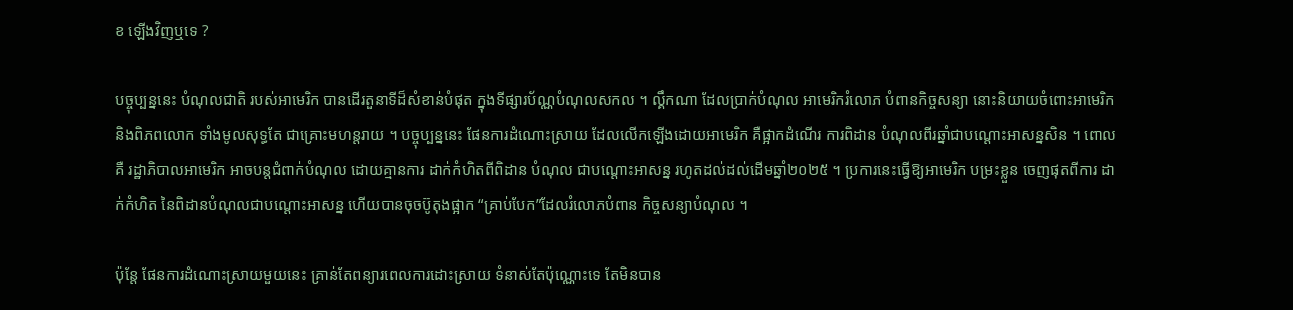ខ ឡើងវិញឬទេ ?

បច្ចុប្បន្ននេះ បំណុលជាតិ របស់អាមេរិក បានដើរតួនាទីដ៏សំខាន់បំផុត ក្នុងទីផ្សារប័ណ្ណបំណុលសកល ។ ល្គឹកណា ដែលប្រាក់បំណុល អាមេរិករំលោភ បំពានកិច្ចសន្យា នោះនិយាយចំពោះអាមេរិកនិងពិភពលោក ទាំងមូលសុទ្ធតែ ជាគ្រោះមហន្តរាយ ។ បច្ចុប្បន្ននេះ ផែនការដំណោះស្រាយ ដែលលើកឡើងដោយអាមេរិក គឺផ្អាកដំណើរ ការពិដាន បំណុលពីរឆ្នាំជាបណ្តោះអាសន្នសិន ។ ពោលគឺ រដ្ឋាភិបាលអាមេរិក អាចបន្តជំពាក់បំណុល ដោយគ្មានការ ដាក់កំហិតពីពិដាន បំណុល ជាបណ្តោះអាសន្ន រហូតដល់ដល់ដើមឆ្នាំ២០២៥ ។ ប្រការនេះធ្វើឱ្យអាមេរិក បម្រះខ្លួន ចេញផុតពីការ ដាក់កំហិត នៃពិដានបំណុលជាបណ្តោះអាសន្ន ហើយបានចុចប៊ូតុងផ្អាក “គ្រាប់បែក”ដែលរំលោភបំពាន កិច្ចសន្យាបំណុល ។

ប៉ុន្តែ ផែនការដំណោះស្រាយមួយនេះ គ្រាន់តែពន្យារពេលការដោះស្រាយ ទំនាស់តែប៉ុណ្ណោះទេ តែមិនបាន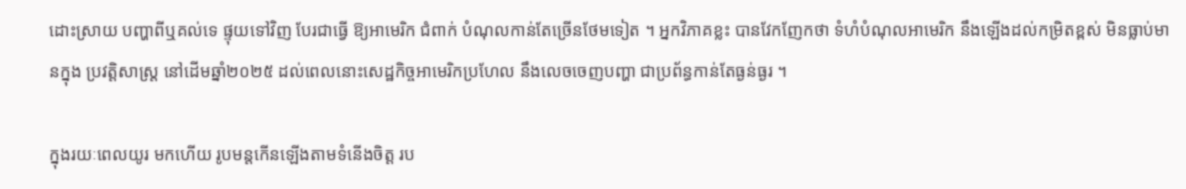ដោះស្រាយ បញ្ហាពីឬគល់ទេ ផ្ទុយទៅវិញ បែរជាធ្វើ ឱ្យអាមេរិក ជំពាក់ បំណុលកាន់តែច្រើនថែមទៀត ។ អ្នកវិភាគខ្លះ បានវែកញែកថា ទំហំបំណុលអាមេរិក នឹងឡើងដល់កម្រិតខ្ពស់ មិនធ្លាប់មានក្នុង ប្រវតិ្តសាស្ត្រ នៅដើមឆ្នាំ២០២៥ ដល់ពេលនោះសេដ្ឋកិច្ចអាមេរិកប្រហែល នឹងលេចចេញបញ្ហា ជាប្រព័ន្ធកាន់តែធ្ងន់ធ្ងរ ។

ក្នុងរយៈពេលយូរ មកហើយ រូបមន្តកើនឡើងតាមទំនើងចិត្ត រប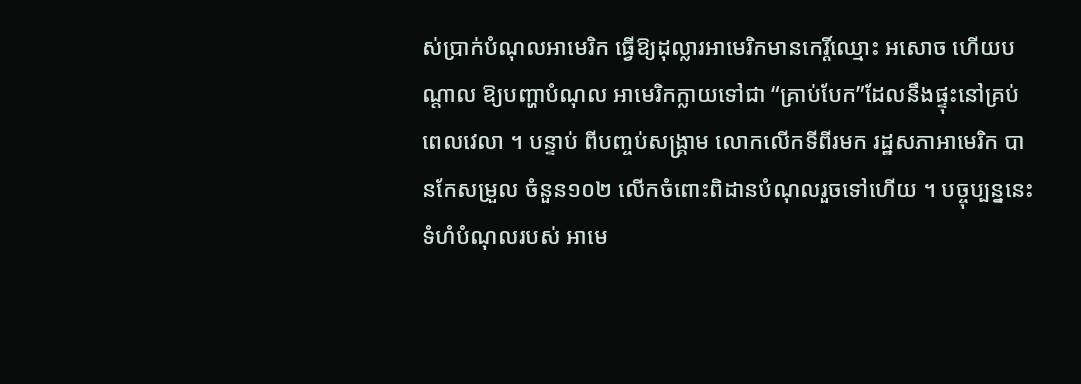ស់ប្រាក់បំណុលអាមេរិក ធ្វើឱ្យដុល្លារអាមេរិកមានកេរ្តិ៍ឈ្មោះ អសោច ហើយបណ្តាល ឱ្យបញ្ហាបំណុល អាមេរិកក្លាយទៅជា “គ្រាប់បែក”ដែលនឹងផ្ទុះនៅគ្រប់ពេលវេលា ។ បន្ទាប់ ពីបញ្ចប់សង្គ្រាម លោកលើកទីពីរមក រដ្ឋសភាអាមេរិក បានកែសម្រួល ចំនួន១០២ លើកចំពោះពិដានបំណុលរួចទៅហើយ ។ បច្ចុប្បន្ននេះ ទំហំបំណុលរបស់ អាមេ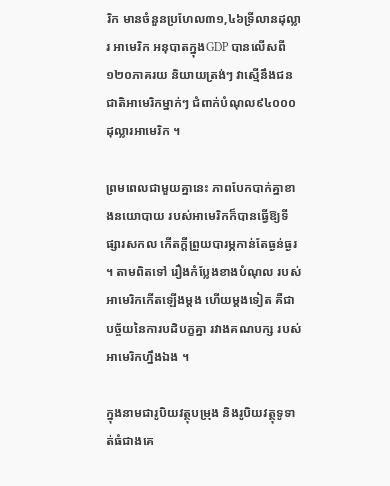រិក មានចំនួនប្រហែល៣១,៤៦ទ្រីលានដុល្លារ អាមេរិក អនុបាតក្នុងGDP បានលើសពី១២០ភាគរយ និយាយត្រង់ៗ វាស្មើនឹងជនជាតិអាមេរិកម្នាក់ៗ ជំពាក់បំណុល៩៤០០០ដុល្លារអាមេរិក ។

ព្រមពេលជាមួយគ្នានេះ ភាពបែកបាក់គ្នាខាងនយោបាយ របស់អាមេរិកក៏បានធ្វើឱ្យទីផ្សារសកល កើតក្ដីព្រួយបារម្ភកាន់តែធ្ងន់ធ្ងរ ។ តាមពិតទៅ រឿងកំប្លែងខាងបំណុល របស់អាមេរិកកើតឡើងម្តង ហើយម្តងទៀត គឺជាបច្ច័យនៃការបដិបក្ខគ្នា រវាងគណបក្ស របស់អាមេរិកហ្នឹងឯង ។

ក្នុងនាមជារូបិយវត្ថុបម្រុង និងរូបិយវត្ថុទូទាត់ធំជាងគេ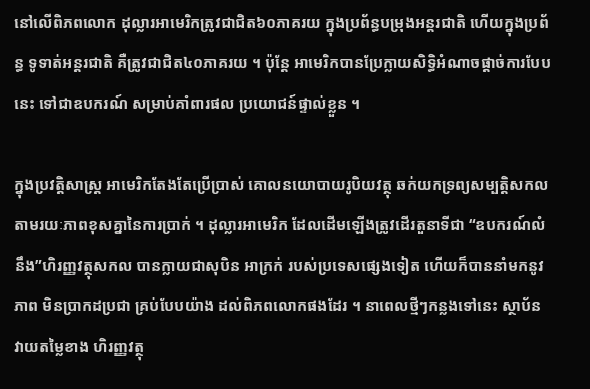នៅលើពិភពលោក ដុល្លារអាមេរិកត្រូវជាជិត៦០ភាគរយ ក្នុងប្រព័ន្ធបម្រុងអន្តរជាតិ ហើយក្នុងប្រព័ន្ធ ទូទាត់អន្តរជាតិ គឺត្រូវជាជិត៤០ភាគរយ ។ ប៉ុន្តែ អាមេរិកបានប្រែក្លាយសិទ្ធិអំណាចផ្តាច់ការបែបនេះ ទៅជាឧបករណ៍ សម្រាប់គាំពារផល ប្រយោជន៍ផ្ទាល់ខ្លួន ។

ក្នុងប្រវតិ្តសាស្ត្រ អាមេរិកតែងតែប្រើប្រាស់ គោលនយោបាយរូបិយវត្ថុ ឆក់យកទ្រព្យសម្បតិ្តសកល តាមរយៈភាពខុសគ្នានៃការប្រាក់ ។ ដុល្លារអាមេរិក ដែលដើមឡើងត្រូវដើរតួនាទីជា “ឧបករណ៍លំនឹង”ហិរញ្ញវត្ថុសកល បានក្លាយជាសុបិន អាក្រក់ របស់ប្រទេសផ្សេងទៀត ហើយក៏បាននាំមកនូវភាព មិនប្រាកដប្រជា គ្រប់បែបយ៉ាង ដល់ពិភពលោកផងដែរ ។ នាពេលថ្មីៗកន្លងទៅនេះ ស្ថាប័នវាយតម្លៃខាង ហិរញ្ញវត្ថុ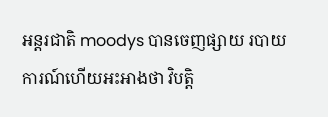អន្តរជាតិ moodys បានចេញផ្សាយ របាយការណ៍ហើយអះអាងថា វិបត្តិ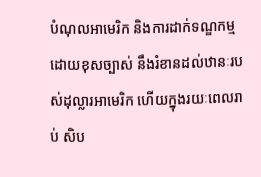បំណុលអាមេរិក និងការដាក់ទណ្ឌកម្មដោយខុសច្បាស់ នឹងរំខានដល់ឋានៈរបស់ដុល្លារអាមេរិក ហើយក្នុងរយៈពេលរាប់ សិប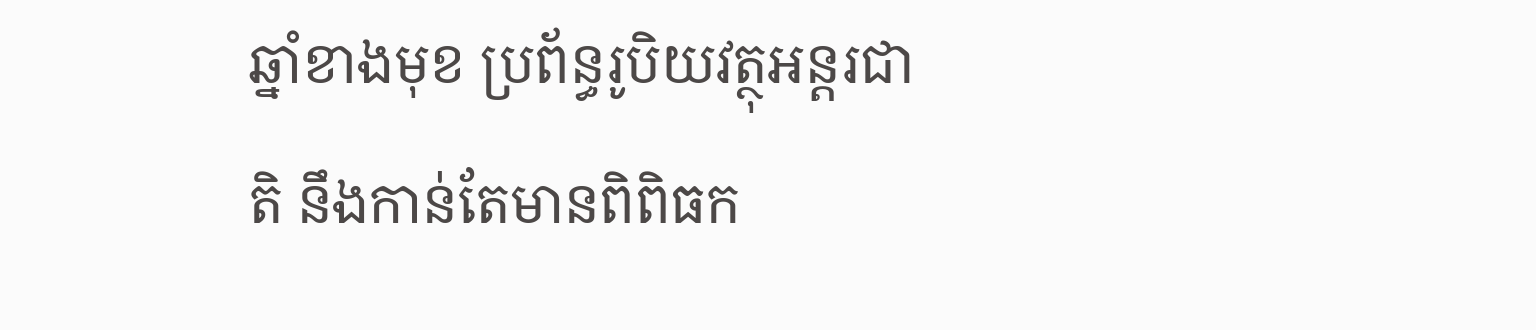ឆ្នាំខាងមុខ ប្រព័ន្ធរូបិយវត្ថុអន្តរជាតិ នឹងកាន់តែមានពិពិធក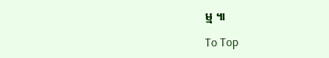ម្ម ៕

To Top